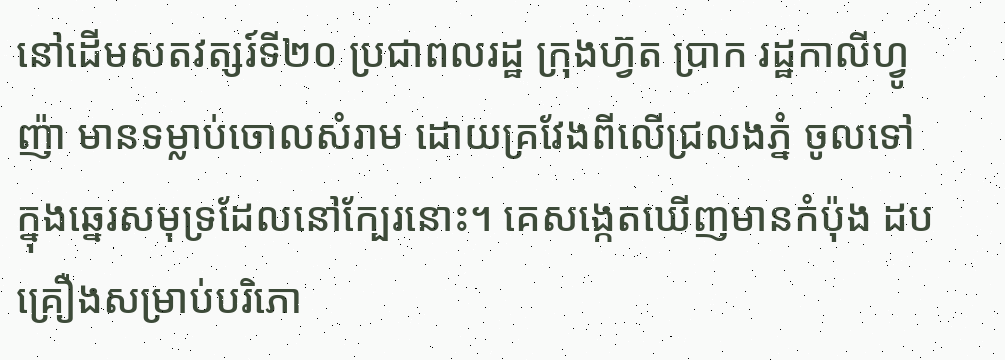នៅដើមសតវត្សរ៍ទី២០ ប្រជាពលរដ្ឋ ក្រុងហ្វ៊ត ប្រាក រដ្ឋកាលីហ្វូញ៉ា មានទម្លាប់ចោលសំរាម ដោយគ្រវែងពីលើជ្រលងភ្នំ ចូលទៅក្នុងឆ្នេរសមុទ្រដែលនៅក្បែរនោះ។ គេសង្កេតឃើញមានកំប៉ុង ដប គ្រឿងសម្រាប់បរិភោ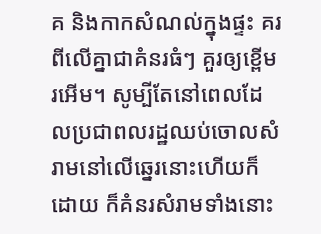គ និងកាកសំណល់ក្នុងផ្ទះ គរពីលើគ្នាជាគំនរធំៗ គួរឲ្យខ្ពើមរអើម។ សូម្បីតែនៅពេលដែលប្រជាពលរដ្ឋឈប់ចោលសំរាមនៅលើឆ្នេរនោះហើយក៏ដោយ ក៏គំនរសំរាមទាំងនោះ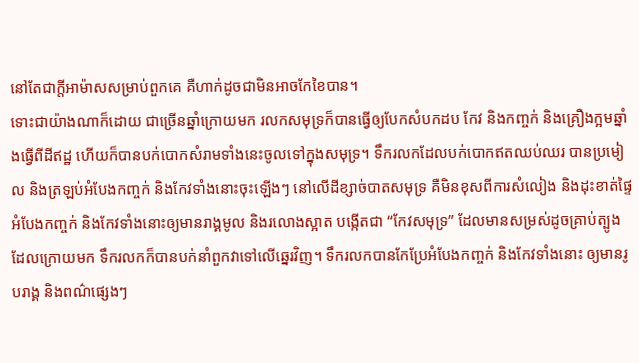នៅតែជាក្តីអាម៉ាសសម្រាប់ពួកគេ គឺហាក់ដូចជាមិនអាចកែខៃបាន។
ទោះជាយ៉ាងណាក៏ដោយ ជាច្រើនឆ្នាំក្រោយមក រលកសមុទ្រក៏បានធ្វើឲ្យបែកសំបកដប កែវ និងកញ្ចក់ និងគ្រឿងក្អមឆ្នាំងធ្វើពីដីឥដ្ឋ ហើយក៏បានបក់បោកសំរាមទាំងនេះចូលទៅក្នុងសមុទ្រ។ ទឹករលកដែលបក់បោកឥតឈប់ឈរ បានប្រមៀល និងត្រឡប់អំបែងកញ្ចក់ និងកែវទាំងនោះចុះឡើងៗ នៅលើដីខ្សាច់បាតសមុទ្រ គឺមិនខុសពីការសំលៀង និងដុះខាត់ផ្ទៃអំបែងកញ្ចក់ និងកែវទាំងនោះឲ្យមានរាង្គមូល និងរលោងស្អាត បង្កើតជា “កែវសមុទ្រ” ដែលមានសម្រស់ដូចគ្រាប់ត្បូង ដែលក្រោយមក ទឹករលកក៏បានបក់នាំពួកវាទៅលើឆ្នេរវិញ។ ទឹករលកបានកែប្រែអំបែងកញ្ចក់ និងកែវទាំងនោះ ឲ្យមានរូបរាង្គ និងពណ៌ផ្សេងៗ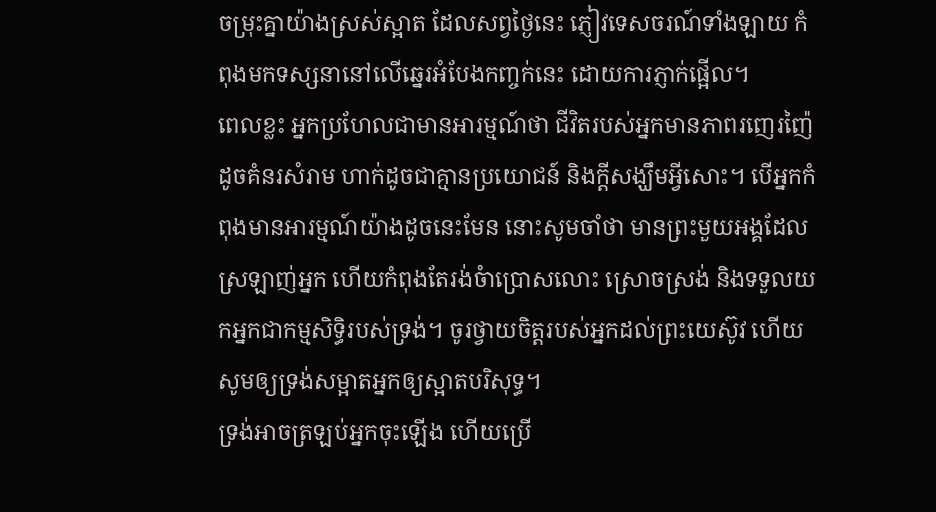ចម្រុះគ្នាយ៉ាងស្រស់ស្អាត ដែលសព្វថ្ងៃនេះ ភ្ញៀវទេសចរណ៍ទាំងឡាយ កំពុងមកទស្សនានៅលើឆ្នេរអំបែងកញ្ចក់នេះ ដោយការភ្ញាក់ផ្អើល។
ពេលខ្លះ អ្នកប្រហែលជាមានអារម្មណ៍ថា ជីវិតរបស់អ្នកមានភាពរញេរញ៉ៃ ដូចគំនរសំរាម ហាក់ដូចជាគ្មានប្រយោជន៍ និងក្តីសង្ឃឹមអ្វីសោះ។ បើអ្នកកំពុងមានអារម្មណ៍យ៉ាងដូចនេះមែន នោះសូមចាំថា មានព្រះមួយអង្គដែលស្រឡាញ់អ្នក ហើយកំពុងតែរង់ចំាប្រោសលោះ ស្រោចស្រង់ និងទទួលយកអ្នកជាកម្មសិទ្ធិរបស់ទ្រង់។ ចូរថ្វាយចិត្តរបស់អ្នកដល់ព្រះយេស៊ូវ ហើយសូមឲ្យទ្រង់សម្អាតអ្នកឲ្យស្អាតបរិសុទ្ធ។
ទ្រង់អាចត្រឡប់អ្នកចុះឡើង ហើយប្រើ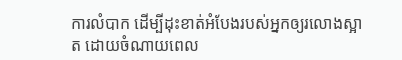ការលំបាក ដើម្បីដុះខាត់អំបែងរបស់អ្នកឲ្យរលោងស្អាត ដោយចំណាយពេល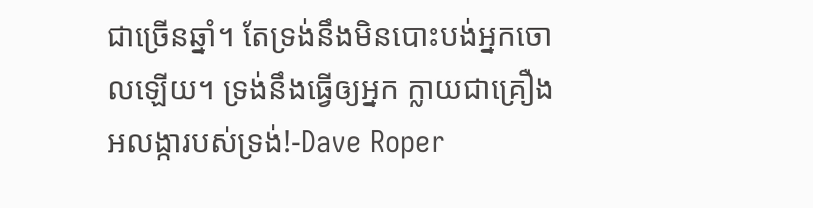ជាច្រើនឆ្នាំ។ តែទ្រង់នឹងមិនបោះបង់អ្នកចោលឡើយ។ ទ្រង់នឹងធ្វើឲ្យអ្នក ក្លាយជាគ្រឿងអលង្ការបស់ទ្រង់!-Dave Roper